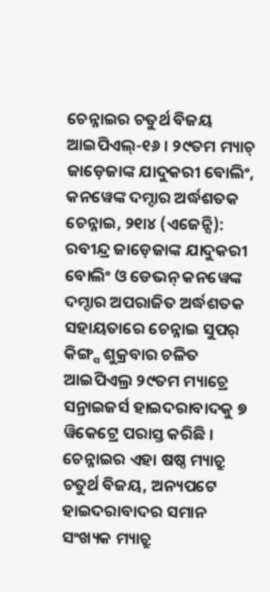ଚେନ୍ନାଇର ଚତୁର୍ଥ ବିଜୟ
ଆଇପିଏଲ୍-୧୬ । ୨୯ତମ ମ୍ୟାଚ୍
ଜାଡ଼େଜାଙ୍କ ଯାଦୁକରୀ ବୋଲିଂ, କନୱେଙ୍କ ଦମ୍ଦାର ଅର୍ଦ୍ଧଶତକ
ଚେନ୍ନାଇ, ୨୧ା୪ (ଏଜେନ୍ସି): ରବୀନ୍ଦ୍ର ଜାଡ଼େଜାଙ୍କ ଯାଦୁକରୀ ବୋଲିଂ ଓ ଡେଭନ୍ କନୱେଙ୍କ ଦମ୍ଦାର ଅପରାଜିତ ଅର୍ଦ୍ଧଶତକ ସହାୟତାରେ ଚେନ୍ନାଇ ସୁପର୍ କିଙ୍ଗ୍ସ ଶୁକ୍ରବାର ଚଳିତ ଆଇପିଏଲ୍ର ୨୯ତମ ମ୍ୟାଚ୍ରେ ସନ୍ରାଇଜର୍ସ ହାଇଦରାବାଦକୁ ୭ ୱିକେଟ୍ରେ ପରାସ୍ତ କରିଛି । ଚେନ୍ନାଇର ଏହା ଷଷ୍ଠ ମ୍ୟାଚ୍ରୁ ଚତୁର୍ଥ ବିଜୟ, ଅନ୍ୟପଟେ ହାଇଦରାବାଦର ସମାନ ସଂଖ୍ୟକ ମ୍ୟାଚ୍ରୁ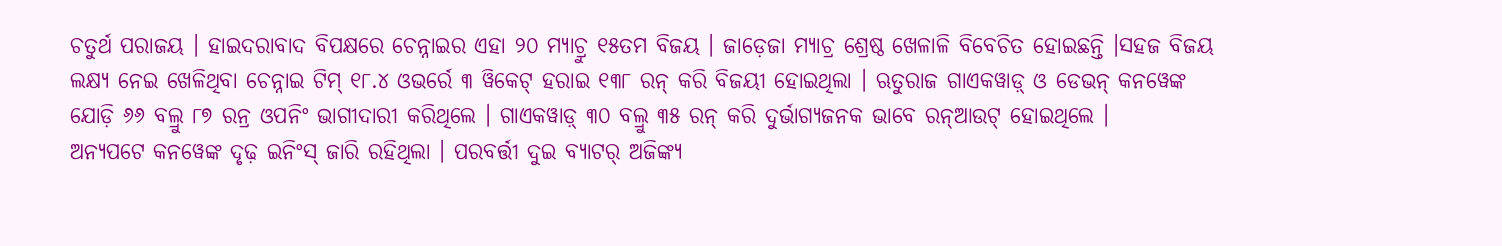ଚତୁର୍ଥ ପରାଜୟ । ହାଇଦରାବାଦ ବିପକ୍ଷରେ ଚେନ୍ନାଇର ଏହା ୨୦ ମ୍ୟାଚ୍ରୁ ୧୫ତମ ବିଜୟ । ଜାଡ଼େଜା ମ୍ୟାଚ୍ର ଶ୍ରେଷ୍ଠ ଖେଳାଳି ବିବେଚିତ ହୋଇଛନ୍ତି ।ସହଜ ବିଜୟ ଲକ୍ଷ୍ୟ ନେଇ ଖେଳିଥିବା ଚେନ୍ନାଇ ଟିମ୍ ୧୮.୪ ଓଭର୍ରେ ୩ ୱିକେଟ୍ ହରାଇ ୧୩୮ ରନ୍ କରି ବିଜୟୀ ହୋଇଥିଲା । ଋତୁରାଜ ଗାଏକୱାଡ଼୍ ଓ ଡେଭନ୍ କନୱେଙ୍କ ଯୋଡ଼ି ୬୬ ବଲ୍ରୁ ୮୭ ରନ୍ର ଓପନିଂ ଭାଗୀଦାରୀ କରିଥିଲେ । ଗାଏକୱାଡ଼୍ ୩୦ ବଲ୍ରୁ ୩୫ ରନ୍ କରି ଦୁର୍ଭାଗ୍ୟଜନକ ଭାବେ ରନ୍ଆଉଟ୍ ହୋଇଥିଲେ ।
ଅନ୍ୟପଟେ କନୱେଙ୍କ ଦୃଢ଼ ଇନିଂସ୍ ଜାରି ରହିଥିଲା । ପରବର୍ତ୍ତୀ ଦୁଇ ବ୍ୟାଟର୍ ଅଜିଙ୍କ୍ୟ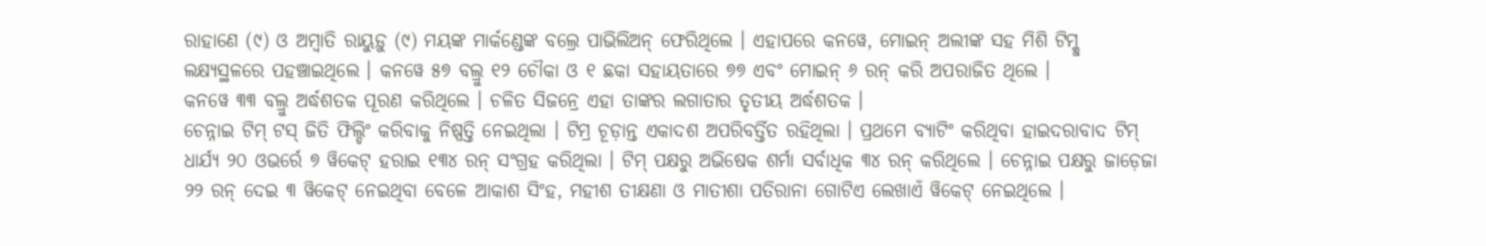ରାହାଣେ (୯) ଓ ଅମ୍ବାତି ରାୟୁଡ଼ୁ (୯) ମୟଙ୍କ ମାର୍କଣ୍ଡେଙ୍କ ବଲ୍ରେ ପାଭିଲିଅନ୍ ଫେରିଥିଲେ । ଏହାପରେ କନୱେ, ମୋଇନ୍ ଅଲୀଙ୍କ ସହ ମିଶି ଟିମ୍କୁ ଲକ୍ଷ୍ୟସ୍ଥଳରେ ପହଞ୍ଚାଇଥିଲେ । କନୱେ ୫୭ ବଲ୍ରୁ ୧୨ ଚୌକା ଓ ୧ ଛକା ସହାୟତାରେ ୭୭ ଏବଂ ମୋଇନ୍ ୬ ରନ୍ କରି ଅପରାଜିତ ଥିଲେ ।
କନୱେ ୩୩ ବଲ୍ରୁ ଅର୍ଦ୍ଧଶତକ ପୂରଣ କରିଥିଲେ । ଚଳିତ ସିଜନ୍ରେ ଏହା ତାଙ୍କର ଲଗାତାର ତୃତୀୟ ଅର୍ଦ୍ଧଶତକ ।
ଚେନ୍ନାଇ ଟିମ୍ ଟସ୍ ଜିତି ଫିଲ୍ଡିଂ କରିବାକୁ ନିଷ୍ପତ୍ତି ନେଇଥିଲା । ଟିମ୍ର ଚୂଡ଼ାନ୍ତ ଏକାଦଶ ଅପରିବର୍ତ୍ତିତ ରହିଥିଲା । ପ୍ରଥମେ ବ୍ୟାଟିଂ କରିଥିବା ହାଇଦରାବାଦ ଟିମ୍ ଧାର୍ଯ୍ୟ ୨୦ ଓଭର୍ରେ ୭ ୱିକେଟ୍ ହରାଇ ୧୩୪ ରନ୍ ସଂଗ୍ରହ କରିଥିଲା । ଟିମ୍ ପକ୍ଷରୁ ଅଭିଷେକ ଶର୍ମା ସର୍ବାଧିକ ୩୪ ରନ୍ କରିଥିଲେ । ଚେନ୍ନାଇ ପକ୍ଷରୁ ଜାଡ଼େଜା ୨୨ ରନ୍ ଦେଇ ୩ ୱିକେଟ୍ ନେଇଥିବା ବେଳେ ଆକାଶ ସିଂହ, ମହୀଶ ତୀକ୍ଷଣା ଓ ମାତୀଶା ପତିରାନା ଗୋଟିଏ ଲେଖାଏଁ ୱିକେଟ୍ ନେଇଥିଲେ ।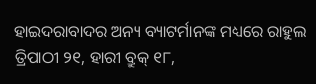ହାଇଦରାବାଦର ଅନ୍ୟ ବ୍ୟାଟର୍ମାନଙ୍କ ମଧ୍ୟରେ ରାହୁଲ ତ୍ରିପାଠୀ ୨୧, ହାରୀ ବ୍ରୁକ୍ ୧୮,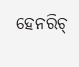ହେନରିଚ୍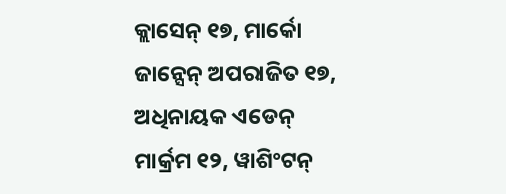କ୍ଲାସେନ୍ ୧୭, ମାର୍କୋ ଜାନ୍ସେନ୍ ଅପରାଜିତ ୧୭, ଅଧିନାୟକ ଏଡେନ୍ ମାର୍କ୍ରମ ୧୨, ୱାଶିଂଟନ୍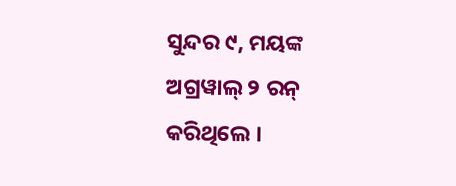ସୁନ୍ଦର ୯, ମୟଙ୍କ ଅଗ୍ରୱାଲ୍ ୨ ରନ୍ କରିଥିଲେ ।